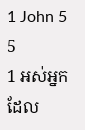1 John 5
5
1 អស់អ្នកដែល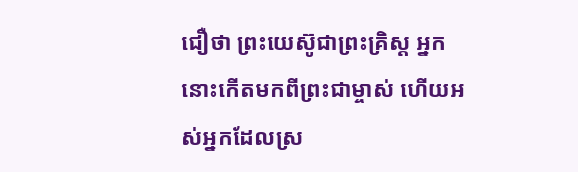ជឿថា ព្រះយេស៊ូជាព្រះគ្រិស្ដ អ្នកនោះកើតមកពីព្រះជាម្ចាស់ ហើយអស់អ្នកដែលស្រ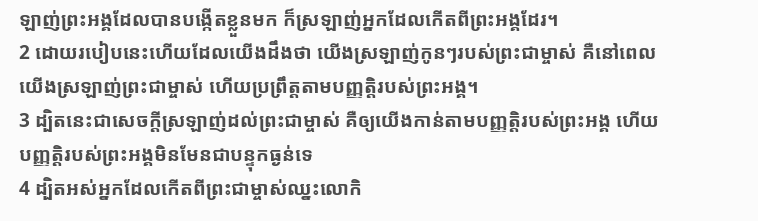ឡាញ់ព្រះអង្គដែលបានបង្កើតខ្លួនមក ក៏ស្រឡាញ់អ្នកដែលកើតពីព្រះអង្គដែរ។
2 ដោយរបៀបនេះហើយដែលយើងដឹងថា យើងស្រឡាញ់កូនៗរបស់ព្រះជាម្ចាស់ គឺនៅពេលយើងស្រឡាញ់ព្រះជាម្ចាស់ ហើយប្រព្រឹត្ដតាមបញ្ញត្ដិរបស់ព្រះអង្គ។
3 ដ្បិតនេះជាសេចក្ដីស្រឡាញ់ដល់ព្រះជាម្ចាស់ គឺឲ្យយើងកាន់តាមបញ្ញត្ដិរបស់ព្រះអង្គ ហើយបញ្ញត្ដិរបស់ព្រះអង្គមិនមែនជាបន្ទុកធ្ងន់ទេ
4 ដ្បិតអស់អ្នកដែលកើតពីព្រះជាម្ចាស់ឈ្នះលោកិ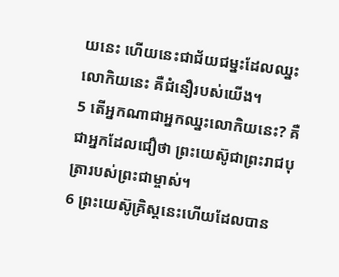យនេះ ហើយនេះជាជ័យជម្នះដែលឈ្នះលោកិយនេះ គឺជំនឿរបស់យើង។
5 តើអ្នកណាជាអ្នកឈ្នះលោកិយនេះ? គឺជាអ្នកដែលជឿថា ព្រះយេស៊ូជាព្រះរាជបុត្រារបស់ព្រះជាម្ចាស់។
6 ព្រះយេស៊ូគ្រិស្ដនេះហើយដែលបាន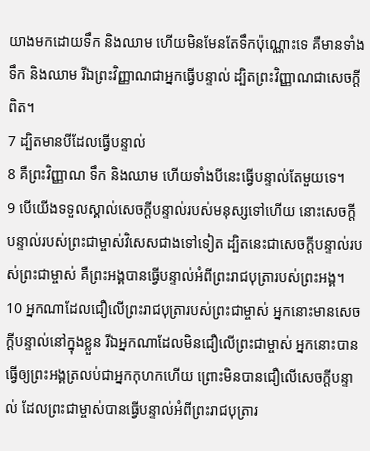យាងមកដោយទឹក និងឈាម ហើយមិនមែនតែទឹកប៉ុណ្ណោះទេ គឺមានទាំងទឹក និងឈាម រីឯព្រះវិញ្ញាណជាអ្នកធ្វើបន្ទាល់ ដ្បិតព្រះវិញ្ញាណជាសេចក្ដីពិត។
7 ដ្បិតមានបីដែលធ្វើបន្ទាល់
8 គឺព្រះវិញ្ញាណ ទឹក និងឈាម ហើយទាំងបីនេះធ្វើបន្ទាល់តែមួយទេ។
9 បើយើងទទួលស្គាល់សេចក្ដីបន្ទាល់របស់មនុស្សទៅហើយ នោះសេចក្ដីបន្ទាល់របស់ព្រះជាម្ចាស់វិសេសជាងទៅទៀត ដ្បិតនេះជាសេចក្ដីបន្ទាល់របស់ព្រះជាម្ចាស់ គឺព្រះអង្គបានធ្វើបន្ទាល់អំពីព្រះរាជបុត្រារបស់ព្រះអង្គ។
10 អ្នកណាដែលជឿលើព្រះរាជបុត្រារបស់ព្រះជាម្ចាស់ អ្នកនោះមានសេចក្ដីបន្ទាល់នៅក្នុងខ្លួន រីឯអ្នកណាដែលមិនជឿលើព្រះជាម្ចាស់ អ្នកនោះបានធ្វើឲ្យព្រះអង្គត្រលប់ជាអ្នកកុហកហើយ ព្រោះមិនបានជឿលើសេចក្ដីបន្ទាល់ ដែលព្រះជាម្ចាស់បានធ្វើបន្ទាល់អំពីព្រះរាជបុត្រារ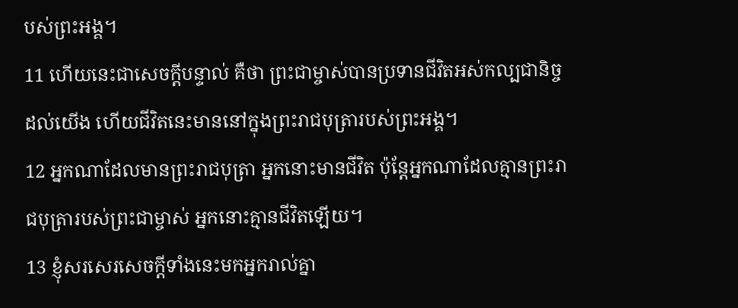បស់ព្រះអង្គ។
11 ហើយនេះជាសេចក្ដីបន្ទាល់ គឺថា ព្រះជាម្ចាស់បានប្រទានជីវិតអស់កល្បជានិច្ចដល់យើង ហើយជីវិតនេះមាននៅក្នុងព្រះរាជបុត្រារបស់ព្រះអង្គ។
12 អ្នកណាដែលមានព្រះរាជបុត្រា អ្នកនោះមានជីវិត ប៉ុន្ដែអ្នកណាដែលគ្មានព្រះរាជបុត្រារបស់ព្រះជាម្ចាស់ អ្នកនោះគ្មានជីវិតឡើយ។
13 ខ្ញុំសរសេរសេចក្ដីទាំងនេះមកអ្នករាល់គ្នា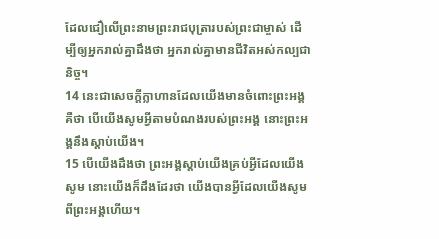ដែលជឿលើព្រះនាមព្រះរាជបុត្រារបស់ព្រះជាម្ចាស់ ដើម្បីឲ្យអ្នករាល់គ្នាដឹងថា អ្នករាល់គ្នាមានជីវិតអស់កល្បជានិច្ច។
14 នេះជាសេចក្ដីក្លាហានដែលយើងមានចំពោះព្រះអង្គ គឺថា បើយើងសូមអ្វីតាមបំណងរបស់ព្រះអង្គ នោះព្រះអង្គនឹងស្ដាប់យើង។
15 បើយើងដឹងថា ព្រះអង្គស្ដាប់យើងគ្រប់អ្វីដែលយើងសូម នោះយើងក៏ដឹងដែរថា យើងបានអ្វីដែលយើងសូមពីព្រះអង្គហើយ។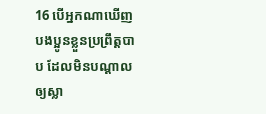16 បើអ្នកណាឃើញបងប្អូនខ្លួនប្រព្រឹត្ដបាប ដែលមិនបណ្ដាលឲ្យស្លា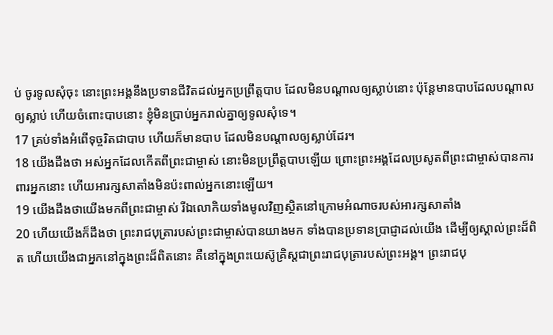ប់ ចូរទូលសុំចុះ នោះព្រះអង្គនឹងប្រទានជីវិតដល់អ្នកប្រព្រឹត្ដបាប ដែលមិនបណ្ដាលឲ្យស្លាប់នោះ ប៉ុន្ដែមានបាបដែលបណ្ដាលឲ្យស្លាប់ ហើយចំពោះបាបនោះ ខ្ញុំមិនប្រាប់អ្នករាល់គ្នាឲ្យទូលសុំទេ។
17 គ្រប់ទាំងអំពើទុច្ចរិតជាបាប ហើយក៏មានបាប ដែលមិនបណ្ដាលឲ្យស្លាប់ដែរ។
18 យើងដឹងថា អស់អ្នកដែលកើតពីព្រះជាម្ចាស់ នោះមិនប្រព្រឹត្ដបាបឡើយ ព្រោះព្រះអង្គដែលប្រសូតពីព្រះជាម្ចាស់បានការពារអ្នកនោះ ហើយអារក្សសាតាំងមិនប៉ះពាល់អ្នកនោះឡើយ។
19 យើងដឹងថាយើងមកពីព្រះជាម្ចាស់ រីឯលោកិយទាំងមូលវិញស្ថិតនៅក្រោមអំណាចរបស់អារក្សសាតាំង
20 ហើយយើងក៏ដឹងថា ព្រះរាជបុត្រារបស់ព្រះជាម្ចាស់បានយាងមក ទាំងបានប្រទានប្រាជ្ញាដល់យើង ដើម្បីឲ្យស្គាល់ព្រះដ៏ពិត ហើយយើងជាអ្នកនៅក្នុងព្រះដ៏ពិតនោះ គឺនៅក្នុងព្រះយេស៊ូគ្រិស្ដជាព្រះរាជបុត្រារបស់ព្រះអង្គ។ ព្រះរាជបុ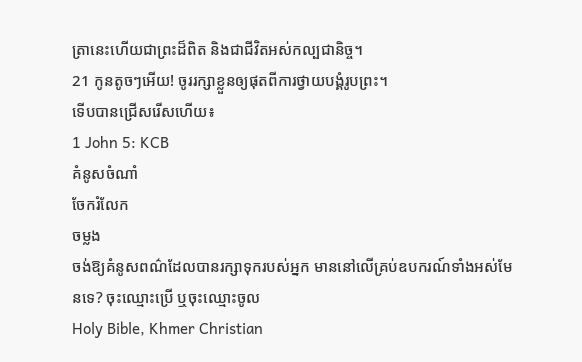ត្រានេះហើយជាព្រះដ៏ពិត និងជាជីវិតអស់កល្បជានិច្ច។
21 កូនតូចៗអើយ! ចូររក្សាខ្លួនឲ្យផុតពីការថ្វាយបង្គំរូបព្រះ។
ទើបបានជ្រើសរើសហើយ៖
1 John 5: KCB
គំនូសចំណាំ
ចែករំលែក
ចម្លង
ចង់ឱ្យគំនូសពណ៌ដែលបានរក្សាទុករបស់អ្នក មាននៅលើគ្រប់ឧបករណ៍ទាំងអស់មែនទេ? ចុះឈ្មោះប្រើ ឬចុះឈ្មោះចូល
Holy Bible, Khmer Christian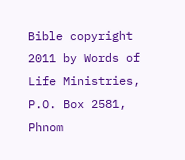Bible copyright 2011 by Words of Life Ministries, P.O. Box 2581, Phnom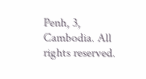Penh, 3, Cambodia. All rights reserved.